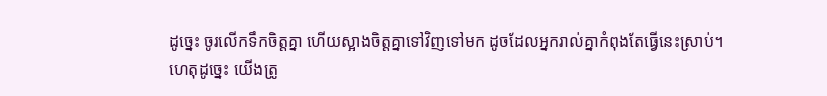ដូច្នេះ ចូរលើកទឹកចិត្តគ្នា ហើយស្អាងចិត្តគ្នាទៅវិញទៅមក ដូចដែលអ្នករាល់គ្នាកំពុងតែធ្វើនេះស្រាប់។
ហេតុដូច្នេះ យើងត្រូ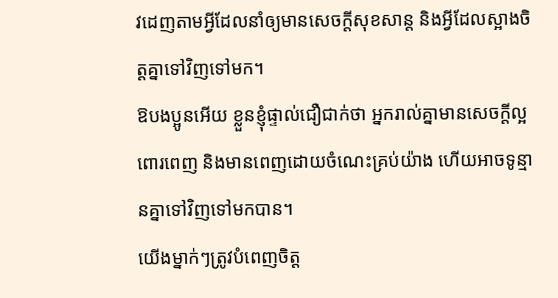វដេញតាមអ្វីដែលនាំឲ្យមានសេចក្ដីសុខសាន្ត និងអ្វីដែលស្អាងចិត្តគ្នាទៅវិញទៅមក។
ឱបងប្អូនអើយ ខ្លួនខ្ញុំផ្ទាល់ជឿជាក់ថា អ្នករាល់គ្នាមានសេចក្តីល្អពោរពេញ និងមានពេញដោយចំណេះគ្រប់យ៉ាង ហើយអាចទូន្មានគ្នាទៅវិញទៅមកបាន។
យើងម្នាក់ៗត្រូវបំពេញចិត្ត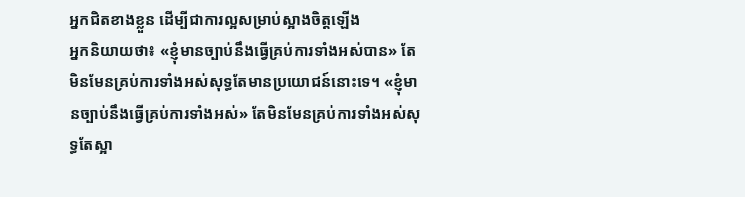អ្នកជិតខាងខ្លួន ដើម្បីជាការល្អសម្រាប់ស្អាងចិត្តឡើង
អ្នកនិយាយថា៖ «ខ្ញុំមានច្បាប់នឹងធ្វើគ្រប់ការទាំងអស់បាន» តែមិនមែនគ្រប់ការទាំងអស់សុទ្ធតែមានប្រយោជន៍នោះទេ។ «ខ្ញុំមានច្បាប់នឹងធ្វើគ្រប់ការទាំងអស់» តែមិនមែនគ្រប់ការទាំងអស់សុទ្ធតែស្អា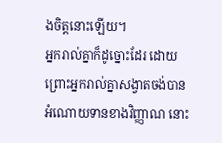ងចិត្តនោះឡើយ។
អ្នករាល់គ្នាក៏ដូច្នោះដែរ ដោយព្រោះអ្នករាល់គ្នាសង្វាតចង់បានអំណោយទានខាងវិញ្ញាណ នោះ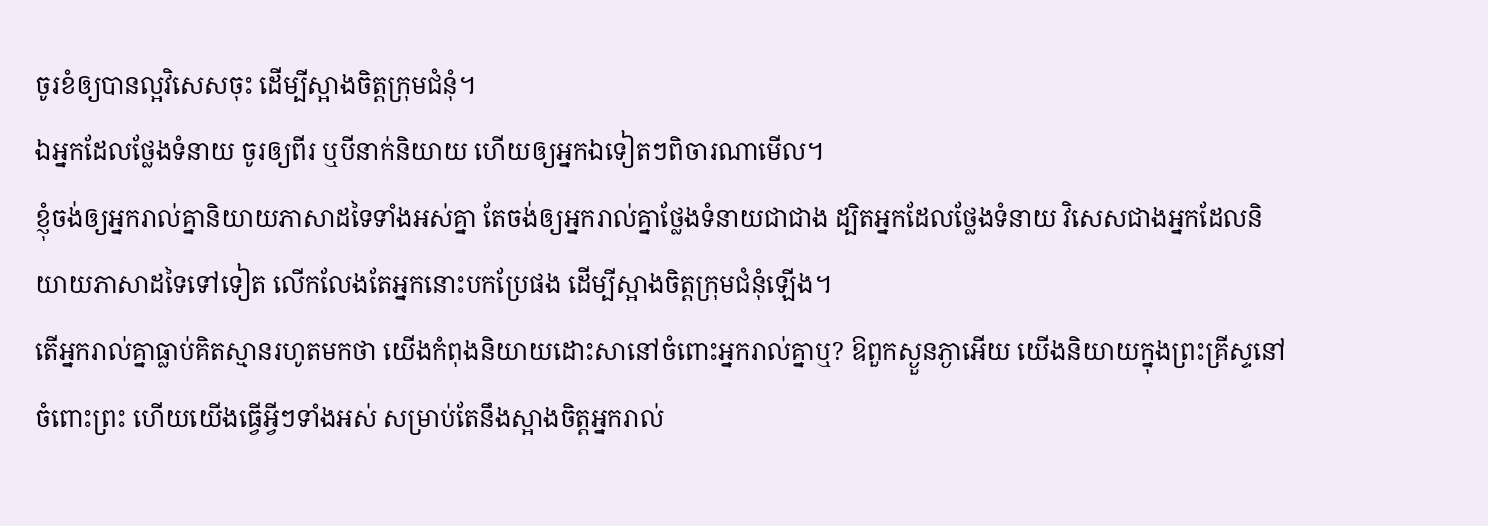ចូរខំឲ្យបានល្អវិសេសចុះ ដើម្បីស្អាងចិត្តក្រុមជំនុំ។
ឯអ្នកដែលថ្លែងទំនាយ ចូរឲ្យពីរ ឬបីនាក់និយាយ ហើយឲ្យអ្នកឯទៀតៗពិចារណាមើល។
ខ្ញុំចង់ឲ្យអ្នករាល់គ្នានិយាយភាសាដទៃទាំងអស់គ្នា តែចង់ឲ្យអ្នករាល់គ្នាថ្លែងទំនាយជាជាង ដ្បិតអ្នកដែលថ្លែងទំនាយ វិសេសជាងអ្នកដែលនិយាយភាសាដទៃទៅទៀត លើកលែងតែអ្នកនោះបកប្រែផង ដើម្បីស្អាងចិត្តក្រុមជំនុំឡើង។
តើអ្នករាល់គ្នាធ្លាប់គិតស្មានរហូតមកថា យើងកំពុងនិយាយដោះសានៅចំពោះអ្នករាល់គ្នាឬ? ឱពួកស្ងួនភ្ងាអើយ យើងនិយាយក្នុងព្រះគ្រីស្ទនៅចំពោះព្រះ ហើយយើងធ្វើអ្វីៗទាំងអស់ សម្រាប់តែនឹងស្អាងចិត្តអ្នករាល់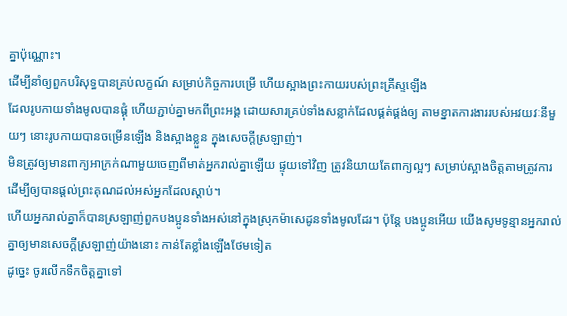គ្នាប៉ុណ្ណោះ។
ដើម្បីនាំឲ្យពួកបរិសុទ្ធបានគ្រប់លក្ខណ៍ សម្រាប់កិច្ចការបម្រើ ហើយស្អាងព្រះកាយរបស់ព្រះគ្រីស្ទឡើង
ដែលរូបកាយទាំងមូលបានផ្គុំ ហើយភ្ជាប់គ្នាមកពីព្រះអង្គ ដោយសារគ្រប់ទាំងសន្លាក់ដែលផ្គត់ផ្គង់ឲ្យ តាមខ្នាតការងាររបស់អវយវៈនីមួយៗ នោះរូបកាយបានចម្រើនឡើង និងស្អាងខ្លួន ក្នុងសេចក្តីស្រឡាញ់។
មិនត្រូវឲ្យមានពាក្យអាក្រក់ណាមួយចេញពីមាត់អ្នករាល់គ្នាឡើយ ផ្ទុយទៅវិញ ត្រូវនិយាយតែពាក្យល្អៗ សម្រាប់ស្អាងចិត្តតាមត្រូវការ ដើម្បីឲ្យបានផ្តល់ព្រះគុណដល់អស់អ្នកដែលស្តាប់។
ហើយអ្នករាល់គ្នាក៏បានស្រឡាញ់ពួកបងប្អូនទាំងអស់នៅក្នុងស្រុកម៉ាសេដូនទាំងមូលដែរ។ ប៉ុន្ដែ បងប្អូនអើយ យើងសូមទូន្មានអ្នករាល់គ្នាឲ្យមានសេចក្ដីស្រឡាញ់យ៉ាងនោះ កាន់តែខ្លាំងឡើងថែមទៀត
ដូច្នេះ ចូរលើកទឹកចិត្តគ្នាទៅ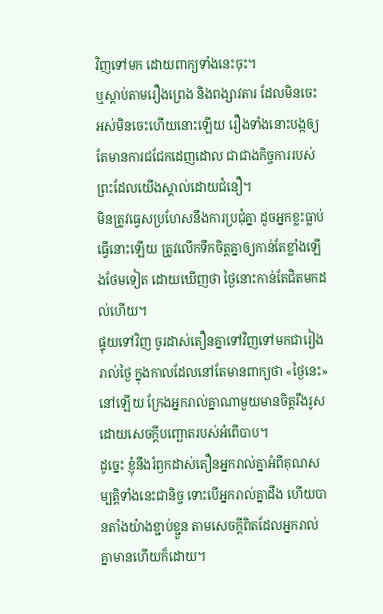វិញទៅមក ដោយពាក្យទាំងនេះចុះ។
ឬស្តាប់តាមរឿងព្រេង និងពង្សាវតារ ដែលមិនចេះអស់មិនចេះហើយនោះឡើយ រឿងទាំងនោះបង្កឲ្យតែមានការជជែកដេញដោល ជាជាងកិច្ចការរបស់ព្រះដែលយើងស្គាល់ដោយជំនឿ។
មិនត្រូវធ្វេសប្រហែសនឹងការប្រជុំគ្នា ដូចអ្នកខ្លះធ្លាប់ធ្វើនោះឡើយ ត្រូវលើកទឹកចិត្តគ្នាឲ្យកាន់តែខ្លាំងឡើងថែមទៀត ដោយឃើញថា ថ្ងៃនោះកាន់តែជិតមកដល់ហើយ។
ផ្ទុយទៅវិញ ចូរដាស់តឿនគ្នាទៅវិញទៅមកជារៀងរាល់ថ្ងៃ ក្នុងកាលដែលនៅតែមានពាក្យថា «ថ្ងៃនេះ» នៅឡើយ ក្រែងអ្នករាល់គ្នាណាមួយមានចិត្តរឹងរូស ដោយសេចក្តីបញ្ឆោតរបស់អំពើបាប។
ដូច្នេះ ខ្ញុំនឹងរំឭកដាស់តឿនអ្នករាល់គ្នាអំពីគុណសម្បត្តិទាំងនេះជានិច្ច ទោះបើអ្នករាល់គ្នាដឹង ហើយបានតាំងយ៉ាងខ្ជាប់ខ្ជួន តាមសេចក្ដីពិតដែលអ្នករាល់គ្នាមានហើយក៏ដោយ។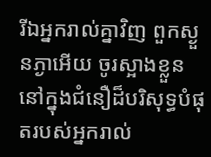រីឯអ្នករាល់គ្នាវិញ ពួកស្ងួនភ្ងាអើយ ចូរស្អាងខ្លួននៅក្នុងជំនឿដ៏បរិសុទ្ធបំផុតរបស់អ្នករាល់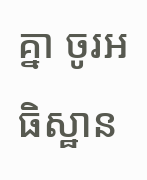គ្នា ចូរអធិស្ឋាន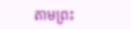តាមព្រះ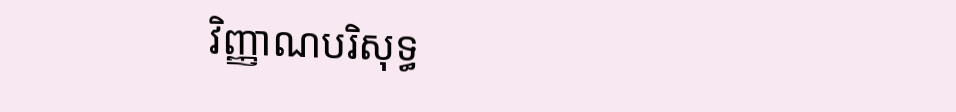វិញ្ញាណបរិសុទ្ធ